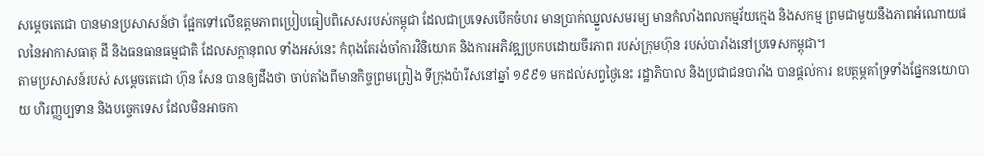សម្តេចតេជោ បានមានប្រសាសន៍ថា ផ្អែកទៅលើឧត្តមភាពប្រៀបធៀបពិសេសរបស់កម្ពុជា ដែលជាប្រទេសបើកចំហរ មានប្រាក់ឈ្នួលសមរម្យ មានកំលាំងពលកម្មវ័យក្មេង និងសកម្ម ព្រមជាមួយនឹងភាពអំណោយផលនៃអាកាសធាតុ ដី និងធនធានធម្មជាតិ ដែលសក្តានុពល ទាំងអស់នេះ កំពុងតែរង់ចាំការវិនិយោគ និងការអភិវឌ្ឍប្រកបដោយចីរភាព របស់ក្រុមហ៊ុន របស់បារាំងនៅប្រទេសកម្ពុជា។
តាមប្រសាសន៍របស់ សម្តេចតេជោ ហ៊ុន សែន បានឲ្យដឹងថា ចាប់តាំងពីមានកិច្ចព្រមព្រៀង ទីក្រុងប៉ារីសនៅឆ្នាំ ១៩៩១ មកដល់សព្វថ្ងៃនេះ រដ្ឋាភិបាល និងប្រជាជនបារាំង បានផ្ដល់ការ ឧបត្ថម្ភគាំទ្រទាំងផ្នែកនយោបាយ ហិរញ្ញប្បទាន និងបច្ចេកទេស ដែលមិនអាចកា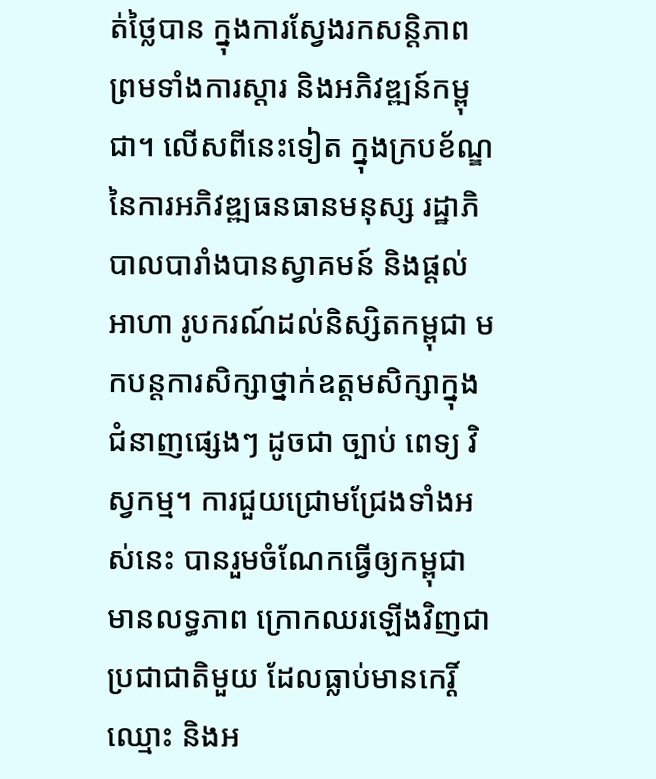ត់ថ្លៃបាន ក្នុងការស្វែងរកសន្តិភាព ព្រមទាំងការស្ដារ និងអភិវឌ្ឍន៍កម្ពុជា។ លើសពីនេះទៀត ក្នុងក្របខ័ណ្ឌនៃការអភិវឌ្ឍធនធានមនុស្ស រដ្ឋាភិបាលបារាំងបានស្វាគមន៍ និងផ្ដល់អាហា រូបករណ៍ដល់និស្សិតកម្ពុជា មកបន្តការសិក្សាថ្នាក់ឧត្តមសិក្សាក្នុងជំនាញផ្សេងៗ ដូចជា ច្បាប់ ពេទ្យ វិស្វកម្ម។ ការជួយជ្រោមជ្រែងទាំងអស់នេះ បានរួមចំណែកធ្វើឲ្យកម្ពុជាមានលទ្ធភាព ក្រោកឈរឡើងវិញជាប្រជាជាតិមួយ ដែលធ្លាប់មានកេរ្តិ៍ឈ្មោះ និងអ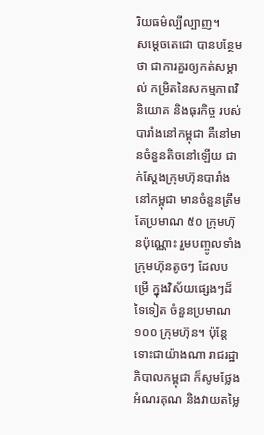រិយធម៌ល្បីល្បាញ។
សម្តេចតេជោ បានបន្ថែមថា ជាការគួរឲ្យកត់សម្គាល់ កម្រិតនៃសកម្មភាពវិនិយោគ និងធុរកិច្ច របស់បារាំងនៅកម្ពុជា គឺនៅមានចំនួនតិចនៅឡើយ ជាក់ស្ដែងក្រុមហ៊ុនបារាំង នៅកម្ពុជា មានចំនួនត្រឹមតែប្រមាណ ៥០ ក្រុមហ៊ុនប៉ុណ្ណោះ រួមបញ្ចូលទាំងក្រុមហ៊ុនតូចៗ ដែលបម្រើ ក្នុងវិស័យផ្សេងៗដ៏ទៃទៀត ចំនួនប្រមាណ ១០០ ក្រុមហ៊ុន។ ប៉ុន្តែទោះជាយ៉ាងណា រាជរដ្ឋាភិបាលកម្ពុជា ក៏សូមថ្លែងអំណរគុណ និងវាយតម្លៃ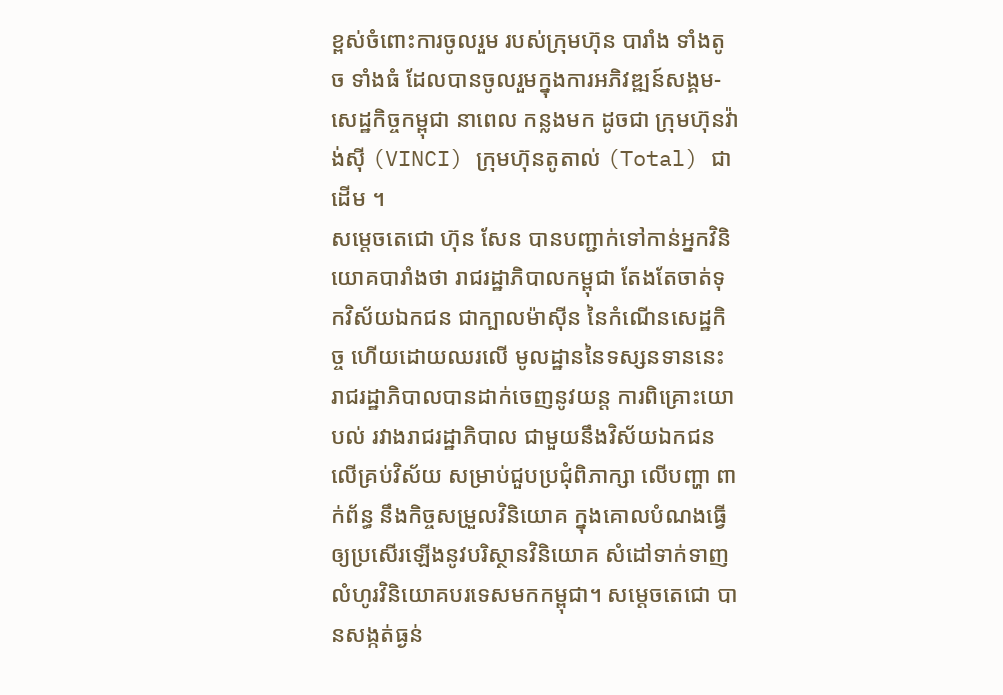ខ្ពស់ចំពោះការចូលរួម របស់ក្រុមហ៊ុន បារាំង ទាំងតូច ទាំងធំ ដែលបានចូលរួមក្នុងការអភិវឌ្ឍន៍សង្គម-សេដ្ឋកិច្ចកម្ពុជា នាពេល កន្លងមក ដូចជា ក្រុមហ៊ុនវ៉ាង់ស៊ី (VINCI) ក្រុមហ៊ុនតូតាល់ (Total) ជាដើម ។
សម្តេចតេជោ ហ៊ុន សែន បានបញ្ជាក់ទៅកាន់អ្នកវិនិយោគបារាំងថា រាជរដ្ឋាភិបាលកម្ពុជា តែងតែចាត់ទុកវិស័យឯកជន ជាក្បាលម៉ាស៊ីន នៃកំណើនសេដ្ឋកិច្ច ហើយដោយឈរលើ មូលដ្ឋាននៃទស្សនទាននេះ រាជរដ្ឋាភិបាលបានដាក់ចេញនូវយន្ត ការពិគ្រោះយោបល់ រវាងរាជរដ្ឋាភិបាល ជាមួយនឹងវិស័យឯកជនលើគ្រប់វិស័យ សម្រាប់ជួបប្រជុំពិភាក្សា លើបញ្ហា ពាក់ព័ន្ធ នឹងកិច្ចសម្រួលវិនិយោគ ក្នុងគោលបំណងធ្វើឲ្យប្រសើរឡើងនូវបរិស្ថានវិនិយោគ សំដៅទាក់ទាញលំហូរវិនិយោគបរទេសមកកម្ពុជា។ សម្តេចតេជោ បានសង្កត់ធ្ងន់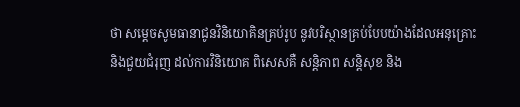ថា សម្តេចសូមធានាជូនវិនិយោគិនគ្រប់រូប នូវបរិស្ថានគ្រប់បែបយ៉ាងដែលអនុគ្រោះ និងជួយជំរុញ ដល់ការវិនិយោគ ពិសេសគឺ សន្តិភាព សន្តិសុខ និង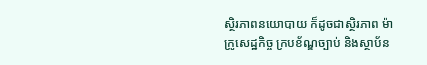ស្ថិរភាពនយោបាយ ក៏ដូចជាស្ថិរភាព ម៉ាក្រូសេដ្ឋកិច្ច ក្របខ័ណ្ឌច្បាប់ និងស្ថាប័ន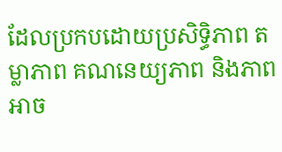ដែលប្រកបដោយប្រសិទ្ធិភាព តម្លាភាព គណនេយ្យភាព និងភាពអាច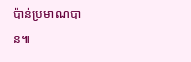ប៉ាន់ប្រមាណបាន៕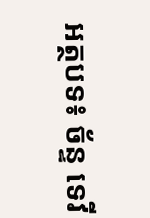អត្ថបទ៖ ច័ន្ទ ទេវី